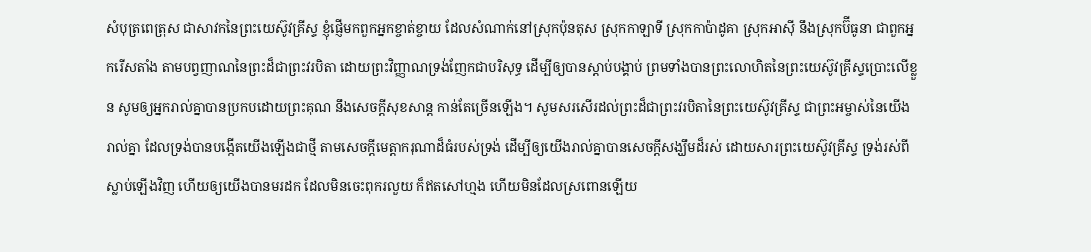សំបុត្រពេត្រុស ជាសាវកនៃព្រះយេស៊ូវគ្រីស្ទ ខ្ញុំផ្ញើមកពួកអ្នកខ្ចាត់ខ្ចាយ ដែលសំណាក់នៅស្រុកប៉ុនតុស ស្រុកកាឡាទី ស្រុកកាប៉ាដូគា ស្រុកអាស៊ី នឹងស្រុកប៊ីធូនា ជាពួកអ្នករើសតាំង តាមបព្វញាណនៃព្រះដ៏ជាព្រះវរបិតា ដោយព្រះវិញ្ញាណទ្រង់ញែកជាបរិសុទ្ធ ដើម្បីឲ្យបានស្តាប់បង្គាប់ ព្រមទាំងបានព្រះលោហិតនៃព្រះយេស៊ូវគ្រីស្ទប្រោះលើខ្លួន សូមឲ្យអ្នករាល់គ្នាបានប្រកបដោយព្រះគុណ នឹងសេចក្ដីសុខសាន្ត កាន់តែច្រើនឡើង។ សូមសរសើរដល់ព្រះដ៏ជាព្រះវរបិតានៃព្រះយេស៊ូវគ្រីស្ទ ជាព្រះអម្ចាស់នៃយើងរាល់គ្នា ដែលទ្រង់បានបង្កើតយើងឡើងជាថ្មី តាមសេចក្ដីមេត្តាករុណាដ៏ធំរបស់ទ្រង់ ដើម្បីឲ្យយើងរាល់គ្នាបានសេចក្ដីសង្ឃឹមដ៏រស់ ដោយសារព្រះយេស៊ូវគ្រីស្ទ ទ្រង់រស់ពីស្លាប់ឡើងវិញ ហើយឲ្យយើងបានមរដក ដែលមិនចេះពុករលួយ ក៏ឥតសៅហ្មង ហើយមិនដែលស្រពោនឡើយ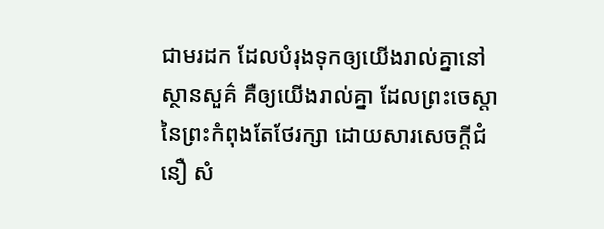ជាមរដក ដែលបំរុងទុកឲ្យយើងរាល់គ្នានៅស្ថានសួគ៌ គឺឲ្យយើងរាល់គ្នា ដែលព្រះចេស្តានៃព្រះកំពុងតែថែរក្សា ដោយសារសេចក្ដីជំនឿ សំ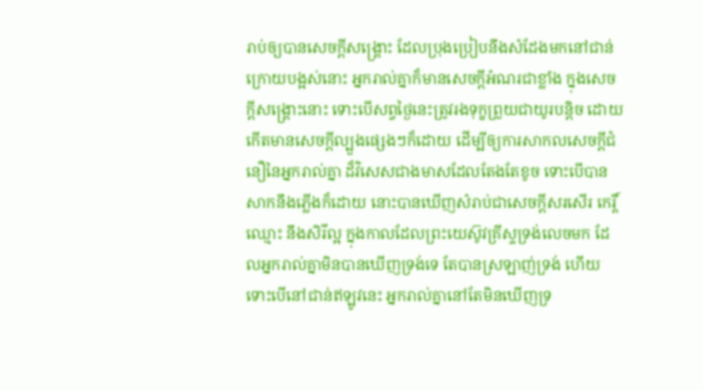រាប់ឲ្យបានសេចក្ដីសង្គ្រោះ ដែលប្រុងប្រៀបនឹងសំដែងមកនៅជាន់ក្រោយបង្អស់នោះ អ្នករាល់គ្នាក៏មានសេចក្ដីអំណរជាខ្លាំង ក្នុងសេចក្ដីសង្គ្រោះនោះ ទោះបើសព្វថ្ងៃនេះត្រូវរងទុក្ខព្រួយជាយូរបន្តិច ដោយកើតមានសេចក្ដីល្បួងផ្សេងៗក៏ដោយ ដើម្បីឲ្យការសាកលសេចក្ដីជំនឿនៃអ្នករាល់គ្នា ដ៏វិសេសជាងមាសដែលតែងតែខូច ទោះបើបានសាកនឹងភ្លើងក៏ដោយ នោះបានឃើញសំរាប់ជាសេចក្ដីសរសើរ កេរ្តិ៍ឈ្មោះ នឹងសិរីល្អ ក្នុងកាលដែលព្រះយេស៊ូវគ្រីស្ទទ្រង់លេចមក ដែលអ្នករាល់គ្នាមិនបានឃើញទ្រង់ទេ តែបានស្រឡាញ់ទ្រង់ ហើយទោះបើនៅជាន់ឥឡូវនេះ អ្នករាល់គ្នានៅតែមិនឃើញទ្រ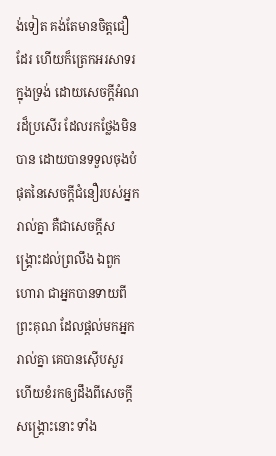ង់ទៀត គង់តែមានចិត្តជឿដែរ ហើយក៏ត្រេកអរសាទរក្នុងទ្រង់ ដោយសេចក្ដីអំណរដ៏ប្រសើរ ដែលរកថ្លែងមិនបាន ដោយបានទទួលចុងបំផុតនៃសេចក្ដីជំនឿរបស់អ្នករាល់គ្នា គឺជាសេចក្ដីសង្គ្រោះដល់ព្រលឹង ឯពួកហោរា ជាអ្នកបានទាយពីព្រះគុណ ដែលផ្តល់មកអ្នករាល់គ្នា គេបានស៊ើបសួរ ហើយខំរកឲ្យដឹងពីសេចក្ដីសង្គ្រោះនោះ ទាំង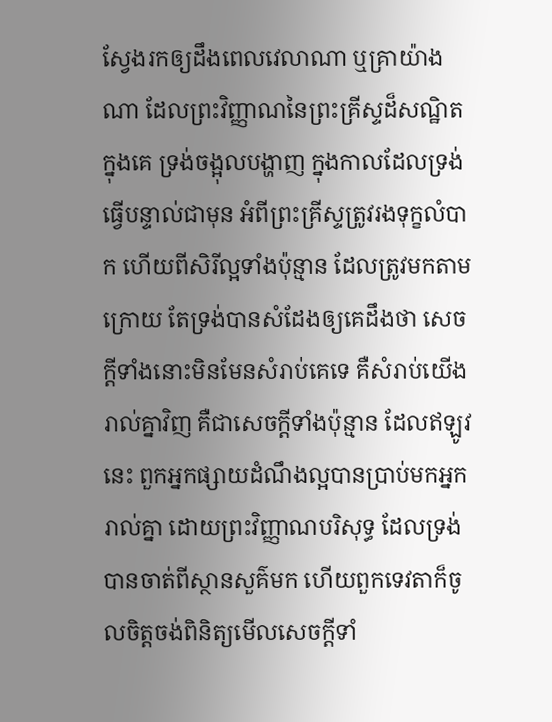ស្វែងរកឲ្យដឹងពេលវេលាណា ឬគ្រាយ៉ាងណា ដែលព្រះវិញ្ញាណនៃព្រះគ្រីស្ទដ៏សណ្ឋិតក្នុងគេ ទ្រង់ចង្អុលបង្ហាញ ក្នុងកាលដែលទ្រង់ធ្វើបន្ទាល់ជាមុន អំពីព្រះគ្រីស្ទត្រូវរងទុក្ខលំបាក ហើយពីសិរីល្អទាំងប៉ុន្មាន ដែលត្រូវមកតាមក្រោយ តែទ្រង់បានសំដែងឲ្យគេដឹងថា សេចក្ដីទាំងនោះមិនមែនសំរាប់គេទេ គឺសំរាប់យើងរាល់គ្នាវិញ គឺជាសេចក្ដីទាំងប៉ុន្មាន ដែលឥឡូវនេះ ពួកអ្នកផ្សាយដំណឹងល្អបានប្រាប់មកអ្នករាល់គ្នា ដោយព្រះវិញ្ញាណបរិសុទ្ធ ដែលទ្រង់បានចាត់ពីស្ថានសួគ៌មក ហើយពួកទេវតាក៏ចូលចិត្តចង់ពិនិត្យមើលសេចក្ដីទាំ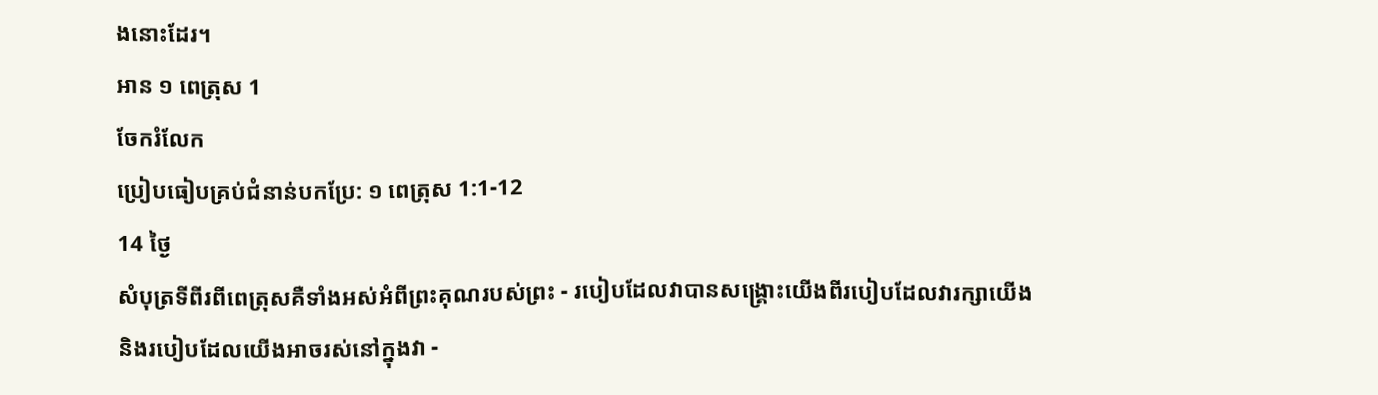ងនោះដែរ។
អាន ១ ពេត្រុស 1
ចែករំលែក
ប្រៀបធៀបគ្រប់ជំនាន់បកប្រែ: ១ ពេត្រុស 1:1-12
14 ថ្ងៃ
សំបុត្រទីពីរពីពេត្រុសគឺទាំងអស់អំពីព្រះគុណរបស់ព្រះ - របៀបដែលវាបានសង្រ្គោះយើងពីរបៀបដែលវារក្សាយើងនិងរបៀបដែលយើងអាចរស់នៅក្នុងវា -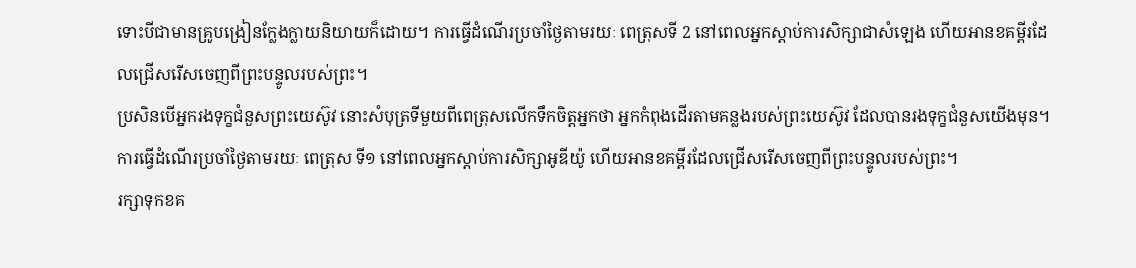ទោះបីជាមានគ្រូបង្រៀនក្លែងក្លាយនិយាយក៏ដោយ។ ការធ្វើដំណើរប្រចាំថ្ងៃតាមរយៈ ពេត្រុសទី 2 នៅពេលអ្នកស្តាប់ការសិក្សាជាសំឡេង ហើយអានខគម្ពីរដែលជ្រើសរើសចេញពីព្រះបន្ទូលរបស់ព្រះ។
ប្រសិនបើអ្នករងទុក្ខជំនួសព្រះយេស៊ូវ នោះសំបុត្រទីមួយពីពេត្រុសលើកទឹកចិត្ដអ្នកថា អ្នកកំពុងដើរតាមគន្លងរបស់ព្រះយេស៊ូវ ដែលបានរងទុក្ខជំនួសយើងមុន។ ការធ្វើដំណើរប្រចាំថ្ងៃតាមរយៈ ពេត្រុស ទី១ នៅពេលអ្នកស្តាប់ការសិក្សាអូឌីយ៉ូ ហើយអានខគម្ពីរដែលជ្រើសរើសចេញពីព្រះបន្ទូលរបស់ព្រះ។
រក្សាទុកខគ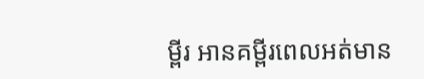ម្ពីរ អានគម្ពីរពេលអត់មាន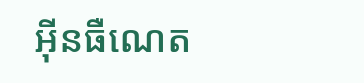អ៊ីនធឺណេត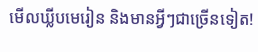មើលឃ្លីបមេរៀន និងមានអ្វីៗជាច្រើនទៀត!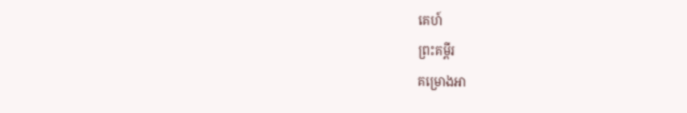គេហ៍
ព្រះគម្ពីរ
គម្រោងអា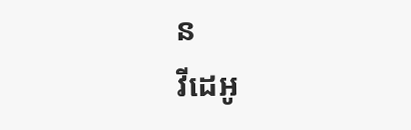ន
វីដេអូ